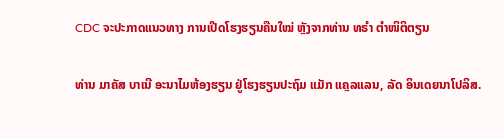CDC ຈະປະກາດແນວທາງ ການເປີດໂຮງຮຽນຄືນໃໝ່ ຫຼັງຈາກທ່ານ ທຣຳ ຕຳໜິຕິຕຽນ

ທ່ານ ມາຄັສ ບາເນີ ອະນາໄມຫ້ອງຮຽນ ຢູ່ໂຮງຮຽນປະຖົມ ແມັກ ແຄຼລແລນ, ລັດ ອິນເດຍນາໂປລິສ.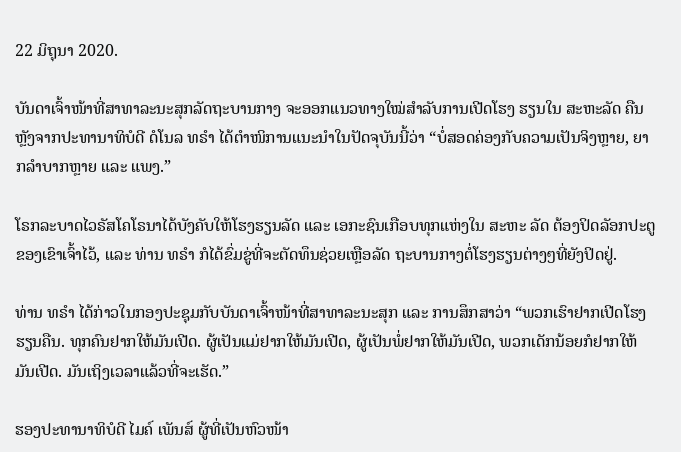22 ມິຖຸນາ 2020.

ບັນດາເຈົ້າໜ້າທີ່ສາທາລະນະສຸກລັດຖະບານກາງ ຈະອອກແນວທາງໃໝ່ສຳລັບການເປີດໂຮງ ຮຽນໃນ ສະຫະລັດ ຄືນຫຼັງຈາກປະທານາທິບໍດີ ດໍໂນລ ທຣຳ ໄດ້ຕຳໜິການແນະນຳໃນປັດຈຸບັນນີ້ວ່າ “ບໍ່ສອດຄ່ອງກັບຄວາມເປັນຈິງຫຼາຍ, ຍາກລຳບາກຫຼາຍ ແລະ ແພງ.”

ໂຣກລະບາດໄວຣັສໂຄໂຣນາໄດ້ບັງຄັບໃຫ້ໂຮງຮຽນລັດ ແລະ ເອກະຊົນເກືອບທຸກແຫ່ງໃນ ສະຫະ ລັດ ຕ້ອງປິດລັອກປະຕູຂອງເຂົາເຈົ້າໄວ້, ແລະ ທ່ານ ທຣຳ ກໍໄດ້ຂົ່ມຂູ່ທີ່ຈະຕັດທຶນຊ່ວຍເຫຼືອລັດ ຖະບານກາງຕໍ່ໂຮງຮຽນຕ່າງໆທີ່ຍັງປິດຢູ່.

ທ່ານ ທຣຳ ໄດ້ກ່າວໃນກອງປະຊຸມກັບບັນດາເຈົ້າໜ້າທີ່ສາທາລະນະສຸກ ແລະ ການສຶກສາວ່າ “ພວກເຮົາຢາກເປີດໂຮງຮຽນຄືນ. ທຸກຄົນຢາກໃຫ້ມັນເປີດ. ຜູ້ເປັນແມ່ຢາກໃຫ້ມັນເປີດ, ຜູ້ເປັນພໍ່ຢາກໃຫ້ມັນເປີດ, ພວກເດັກນ້ອຍກໍຢາກໃຫ້ ມັນເປີດ. ມັນເຖິງເວລາແລ້ວທີ່ຈະເຮັດ.”

ຮອງປະທານາທິບໍດີ ໄມຄ໌ ເພັນສ໌ ຜູ້ທີ່ເປັນຫົວໜ້າ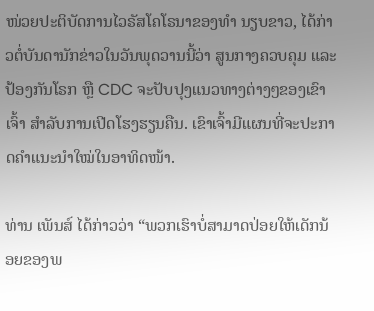ໜ່ວຍປະຕິບັດການໄວຣັສໂຄໂຣນາຂອງທຳ ນຽບຂາວ, ໄດ້ກ່າວຕໍ່ບັນດານັກຂ່າວໃນວັນພຸດວານນີ້ວ່າ ສູນກາງຄວບຄຸມ ແລະ ປ້ອງກັນໂຣກ ຫຼື CDC ຈະປັບປຸງແນວທາງຕ່າງໆຂອງເຂົາເຈົ້າ ສຳລັບການເປີດໂຮງຮຽນຄືນ. ເຂົາເຈົ້າມີແຜນທີ່ຈະປະກາດຄຳແນະນຳໃໝ່ໃນອາທິດໜ້າ.

ທ່ານ ເພັນສ໌ ໄດ້ກ່າວວ່າ “ພວກເຮົາບໍ່ສາມາດປ່ອຍໃຫ້ເດັກນ້ອຍຂອງພ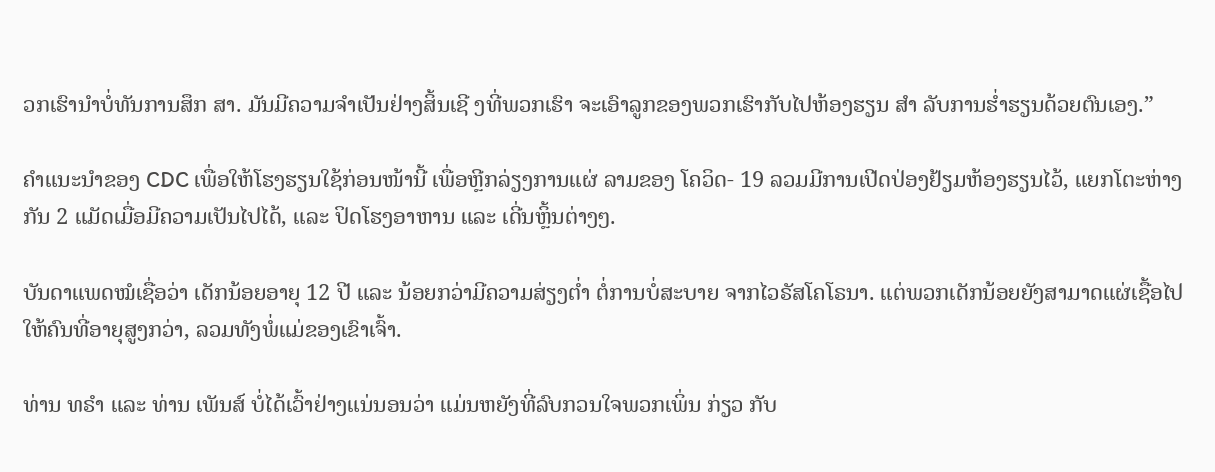ວກເຮົານຳບໍ່ທັນການສຶກ ສາ. ມັນມີຄວາມຈຳເປັນຢ່າງສິ້ນເຊີ ງທີ່ພວກເຮົາ ຈະເອົາລູກຂອງພວກເຮົາກັບໄປຫ້ອງຮຽນ ສຳ ລັບການຮໍ່າຮຽນດ້ວຍຕົນເອງ.”

ຄຳແນະນຳຂອງ CDC ເພື່ອໃຫ້ໂຮງຮຽນໃຊ້ກ່ອນໜ້ານີ້ ເພື່ອຫຼີກລ່ຽງການແຜ່ ລາມຂອງ ໂຄວິດ- 19 ລວມມີການເປີດປ່ອງຢ້ຽມຫ້ອງຮຽນໄວ້, ແຍກໂຕະຫ່າງກັນ 2 ແມັດເມື່ອມີຄວາມເປັນໄປໄດ້, ແລະ ປິດໂຮງອາຫານ ແລະ ເດີ່ນຫຼິ້ນຕ່າງໆ.

ບັນດາແພດໝໍເຊື່ອວ່າ ເດັກນ້ອຍອາຍຸ 12 ປີ ແລະ ນ້ອຍກວ່າມີຄວາມສ່ຽງຕໍ່າ ຕໍ່ການບໍ່ສະບາຍ ຈາກໄວຣັສໂຄໂຣນາ. ແຕ່ພວກເດັກນ້ອຍຍັງສາມາດແຜ່ເຊື້ອໄປໃຫ້ຄົນທີ່ອາຍຸສູງກວ່າ, ລວມທັງພໍ່ແມ່ຂອງເຂົາເຈົ້າ.

ທ່ານ ທຣຳ ແລະ ທ່ານ ເພັນສ໌ ບໍ່ໄດ້ເວົ້າຢ່າງແນ່ນອນວ່າ ແມ່ນຫຍັງທີ່ລົບກວນໃຈພວກເພິ່ນ ກ່ຽວ ກັບ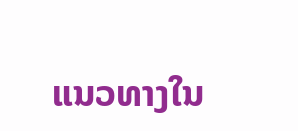ແນວທາງໃນ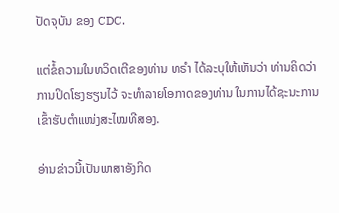ປັດຈຸບັນ ຂອງ CDC.

ແຕ່ຂໍ້ຄວາມໃນທວິດເຕີຂອງທ່ານ ທຣຳ ໄດ້ລະບຸໃຫ້ເຫັນວ່າ ທ່ານຄິດວ່າການປິດໂຮງຮຽນໄວ້ ຈະທຳລາຍໂອກາດຂອງທ່ານ ໃນການໄດ້ຊະນະການເຂົ້າຮັບຕຳແໜ່ງສະໄໝທີສອງ.

ອ່ານຂ່າວນີ້ເປັນພາສາອັງກິດ